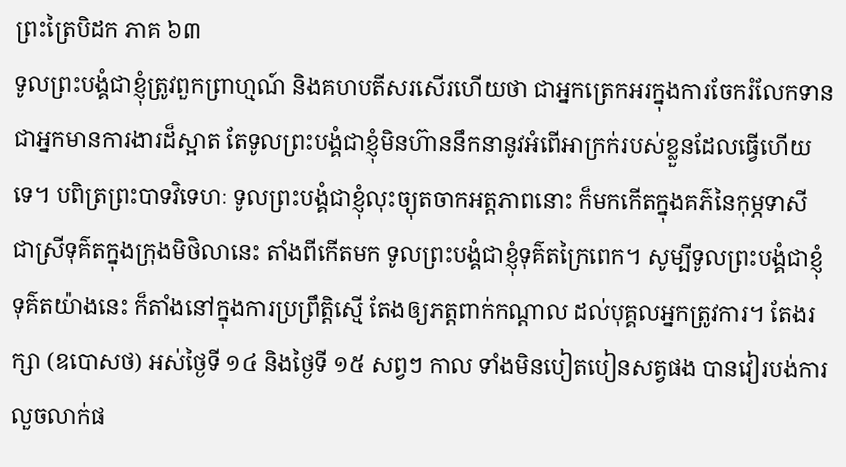ព្រះត្រៃបិដក ភាគ ៦៣
ទូលព្រះបង្គំជាខ្ញុំត្រូវពួកព្រាហ្មណ៍ និងគហបតីសរសើរហើយថា ជាអ្នកត្រេកអរក្នុងការចែករំលែកទាន ជាអ្នកមានការងារដ៏ស្អាត តែទូលព្រះបង្គំជាខ្ញុំមិនហ៊ាននឹកនានូវអំពើអាក្រក់របស់ខ្លួនដែលធ្វើហើយទេ។ បពិត្រព្រះបាទវិទេហៈ ទូលព្រះបង្គំជាខ្ញុំលុះច្យុតចាកអត្តភាពនោះ ក៏មកកើតក្នុងគភ៌នៃកុម្ភទាសី ជាស្រីទុគ៌តក្នុងក្រុងមិថិលានេះ តាំងពីកើតមក ទូលព្រះបង្គំជាខ្ញុំទុគ៌តក្រៃពេក។ សូម្បីទូលព្រះបង្គំជាខ្ញុំទុគ៌តយ៉ាងនេះ ក៏តាំងនៅក្នុងការប្រព្រឹត្តិស្មើ តែងឲ្យភត្តពាក់កណ្តាល ដល់បុគ្គលអ្នកត្រូវការ។ តែងរក្សា (ឧបោសថ) អស់ថ្ងៃទី ១៤ និងថ្ងៃទី ១៥ សព្វៗ កាល ទាំងមិនបៀតបៀនសត្វផង បានវៀរបង់ការលួចលាក់ផ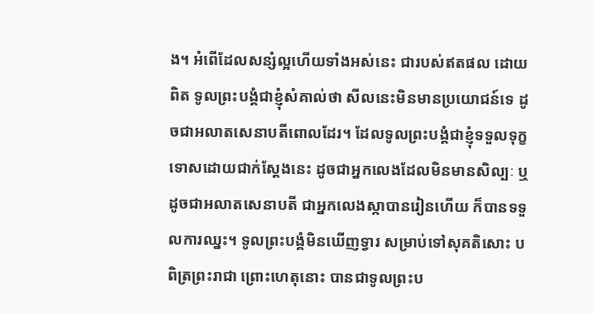ង។ អំពើដែលសន្សំល្អហើយទាំងអស់នេះ ជារបស់ឥតផល ដោយពិត ទូលព្រះបង្គំជាខ្ញុំសំគាល់ថា សីលនេះមិនមានប្រយោជន៍ទេ ដូចជាអលាតសេនាបតីពោលដែរ។ ដែលទូលព្រះបង្គំជាខ្ញុំទទួលទុក្ខទោសដោយជាក់ស្តែងនេះ ដូចជាអ្នកលេងដែលមិនមានសិល្បៈ ឬដូចជាអលាតសេនាបតី ជាអ្នកលេងស្កាបានរៀនហើយ ក៏បានទទួលការឈ្នះ។ ទូលព្រះបង្គំមិនឃើញទ្វារ សម្រាប់ទៅសុគតិសោះ បពិត្រព្រះរាជា ព្រោះហេតុនោះ បានជាទូលព្រះប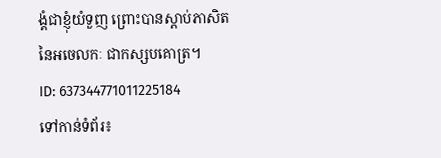ង្គំជាខ្ញុំយំទួញ ព្រោះបានស្តាប់ភាសិតនៃអចេលកៈ ជាកស្សបគោត្រ។
ID: 637344771011225184
ទៅកាន់ទំព័រ៖